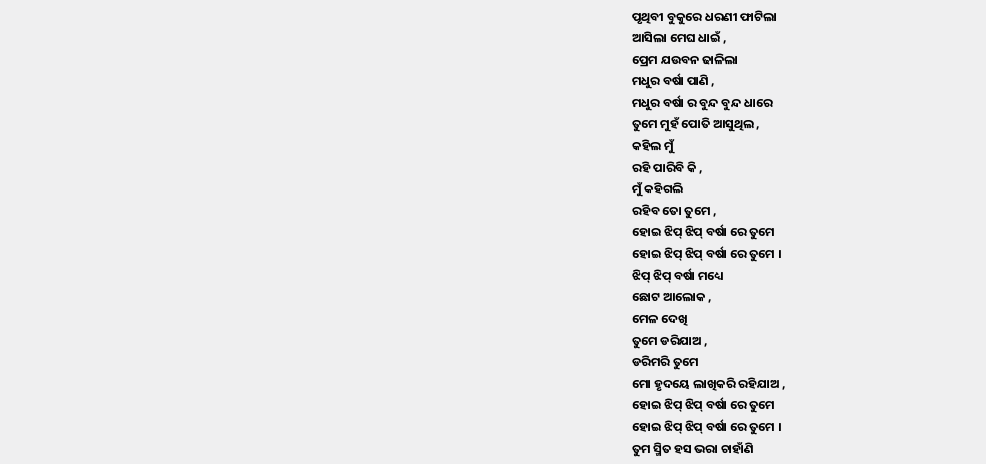ପୃଥିବୀ ବୁକୁରେ ଧରଣୀ ଫାଟିଲା
ଆସିଲା ମେଘ ଧାଇଁ ,
ପ୍ରେମ ଯଉବନ ଢାଳିଲା
ମଧୁର ବର୍ଷା ପାଣି ,
ମଧୁର ବର୍ଷା ର ବୁନ୍ଦ ବୁନ୍ଦ ଧାରେ
ତୁମେ ମୁହଁ ପୋତି ଆସୁଥିଲ ,
କହିଲ ମୁଁ
ରହି ପାରିବି କି ,
ମୁଁ କହିଗଲି
ରହିବ ତୋ ତୁମେ ,
ହୋଇ ଝିପ୍ ଝିପ୍ ବର୍ଷା ରେ ତୁମେ
ହୋଇ ଝିପ୍ ଝିପ୍ ବର୍ଷା ରେ ତୁମେ ।
ଝିପ୍ ଝିପ୍ ବର୍ଷା ମଧ୍ୟେ
ଛୋଟ ଆଲୋକ ,
ମେଳ ଦେଖି
ତୁମେ ଡରିଯାଅ ,
ଡରିମରି ତୁମେ
ମୋ ହୃଦୟେ ଲାଖିକରି ରହିଯାଅ ,
ହୋଇ ଝିପ୍ ଝିପ୍ ବର୍ଷା ରେ ତୁମେ
ହୋଇ ଝିପ୍ ଝିପ୍ ବର୍ଷା ରେ ତୁମେ ।
ତୁମ ସ୍ମିତ ହସ ଭରା ଚାହାଁଣି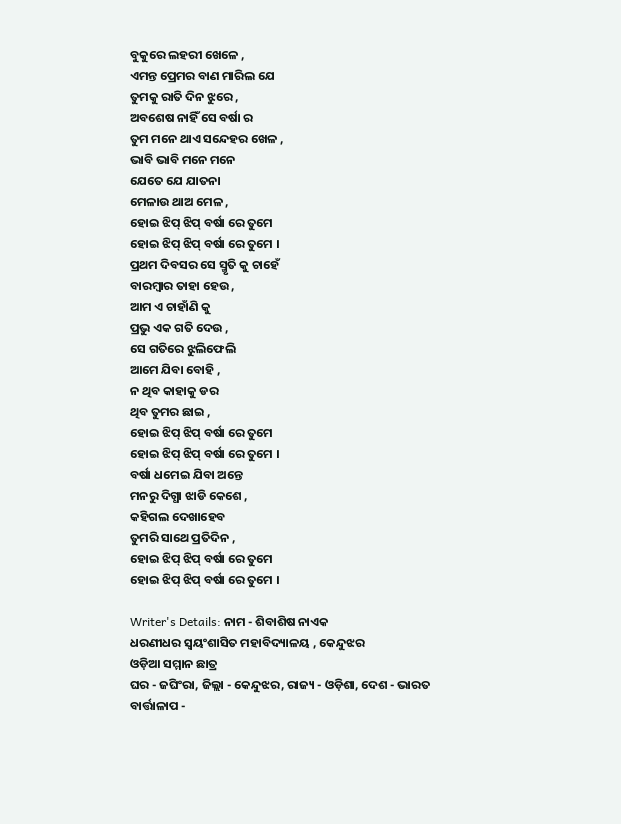ବୁକୁରେ ଲହରୀ ଖେଳେ ,
ଏମନ୍ତ ପ୍ରେମର ବାଣ ମାରିଲ ଯେ
ତୁମକୁ ରାତି ଦିନ ଝୁରେ ,
ଅବଶେଷ ନାହିଁ ସେ ବର୍ଷା ର
ତୁମ ମନେ ଥାଏ ସନ୍ଦେହର ଖେଳ ,
ଭାବି ଭାବି ମନେ ମନେ
ଯେତେ ଯେ ଯାତନା
ମେଳାଉ ଥାଅ ମେଳ ,
ହୋଇ ଝିପ୍ ଝିପ୍ ବର୍ଷା ରେ ତୁମେ
ହୋଇ ଝିପ୍ ଝିପ୍ ବର୍ଷା ରେ ତୁମେ ।
ପ୍ରଥମ ଦିବସର ସେ ସ୍ମୃତି କୁ ଚାହେଁ
ବାରମ୍ବାର ତାହା ହେଉ ,
ଆମ ଏ ଚାହାଁଣି କୁ
ପ୍ରଭୁ ଏକ ଗତି ଦେଉ ,
ସେ ଗତିରେ ଝୁଲିଫେଲି
ଆମେ ଯିବା ବୋହି ,
ନ ଥିବ କାହାକୁ ଡର
ଥିବ ତୁମର ଛାଇ ,
ହୋଇ ଝିପ୍ ଝିପ୍ ବର୍ଷା ରେ ତୁମେ
ହୋଇ ଝିପ୍ ଝିପ୍ ବର୍ଷା ରେ ତୁମେ ।
ବର୍ଷା ଧମେଇ ଯିବା ଅନ୍ତେ
ମନରୁ ଦିଗ୍ଧା ଝାଡି କେଶେ ,
କହିଗଲ ଦେଖାହେବ
ତୁମରି ସାଥେ ପ୍ରତିଦିନ ,
ହୋଇ ଝିପ୍ ଝିପ୍ ବର୍ଷା ରେ ତୁମେ
ହୋଇ ଝିପ୍ ଝିପ୍ ବର୍ଷା ରେ ତୁମେ ।

Writer's Details: ନାମ - ଶିବାଶିଷ ନାଏକ
ଧରଣୀଧର ସ୍ଵୟଂଶାସିତ ମହାବିଦ୍ୟାଳୟ , କେନ୍ଦୁଝର
ଓଡ଼ିଆ ସମ୍ମାନ ଛାତ୍ର
ଘର - ଜଘିଂରା, ଜିଲ୍ଲା - କେନ୍ଦୁଝର, ରାଜ୍ୟ - ଓଡ଼ିଶା, ଦେଶ - ଭାରତ
ବାର୍ତ୍ତାଳାପ -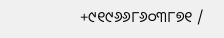+୯୧୯୬୬୮୬୦୩୮୭୧ /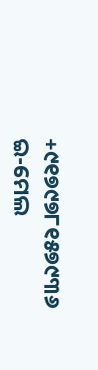+୯୧୭୯୭୮୧୫୭୯୩୬
ଇ-ମେଲ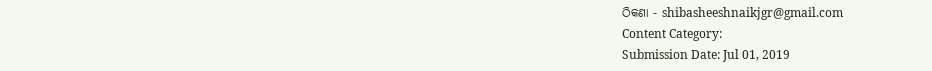ଠିକଣା - shibasheeshnaikjgr@gmail.com
Content Category:
Submission Date: Jul 01, 2019